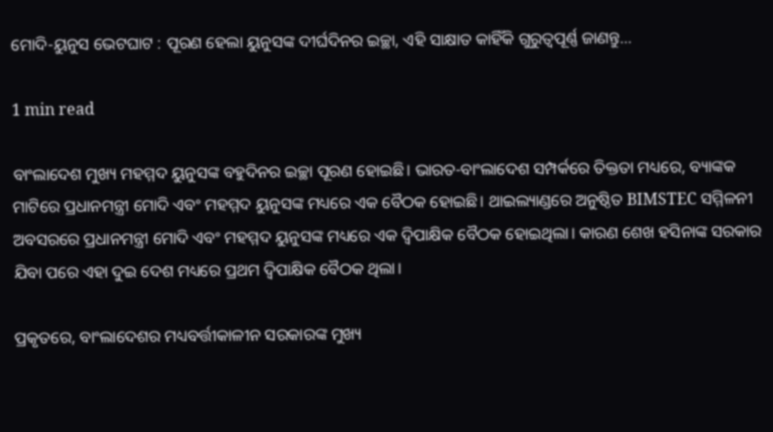ମୋଦି-ୟୁନୁସ ଭେଟଘାଟ : ପୂରଣ ହେଲା ୟୁନୁସଙ୍କ ଦୀର୍ଘଦିନର ଇଚ୍ଛା, ଏହି ସାକ୍ଷାତ କାହିଁକି ଗୁରୁତ୍ୱପୂର୍ଣ୍ଣ ଜାଣନ୍ତୁ…

1 min read

ବାଂଲାଦେଶ ମୁଖ୍ୟ ମହମ୍ମଦ ୟୁନୁସଙ୍କ ବହୁଦିନର ଇଚ୍ଛା ପୂରଣ ହୋଇଛି। ଭାରତ-ବାଂଲାଦେଶ ସମ୍ପର୍କରେ ତିକ୍ତତା ମଧ୍ୟରେ, ବ୍ୟାଙ୍କକ ମାଟିରେ ପ୍ରଧାନମନ୍ତ୍ରୀ ମୋଦି ଏବଂ ମହମ୍ମଦ ୟୁନୁସଙ୍କ ମଧ୍ୟରେ ଏକ ବୈଠକ ହୋଇଛି। ଥାଇଲ୍ୟାଣ୍ଡରେ ଅନୁଷ୍ଠିତ BIMSTEC ସମ୍ମିଳନୀ ଅବସରରେ ପ୍ରଧାନମନ୍ତ୍ରୀ ମୋଦି ଏବଂ ମହମ୍ମଦ ୟୁନୁସଙ୍କ ମଧ୍ୟରେ ଏକ ଦ୍ୱିପାକ୍ଷିକ ବୈଠକ ହୋଇଥିଲା। କାରଣ ଶେଖ ହସିନାଙ୍କ ସରକାର ଯିବା ପରେ ଏହା ଦୁଇ ଦେଶ ମଧ୍ୟରେ ପ୍ରଥମ ଦ୍ୱିପାକ୍ଷିକ ବୈଠକ ଥିଲା।

ପ୍ରକୃତରେ, ବାଂଲାଦେଶର ମଧ୍ୟବର୍ତ୍ତୀକାଳୀନ ସରକାରଙ୍କ ମୁଖ୍ୟ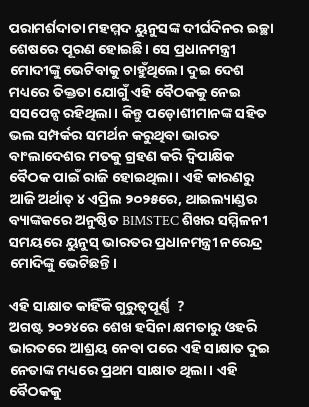ପରାମର୍ଶଦାତା ମହମ୍ମଦ ୟୁନୁସଙ୍କ ଦୀର୍ଘଦିନର ଇଚ୍ଛା ଶେଷରେ ପୂରଣ ହୋଇଛି। ସେ ପ୍ରଧାନମନ୍ତ୍ରୀ ମୋଦୀଙ୍କୁ ଭେଟିବାକୁ ଚାହୁଁଥିଲେ। ଦୁଇ ଦେଶ ମଧ୍ୟରେ ତିକ୍ତତା ଯୋଗୁଁ ଏହି ବୈଠକକୁ ନେଇ ସସପେନ୍ସ ରହିଥିଲା। କିନ୍ତୁ ପଡ଼ୋଶୀମାନଙ୍କ ସହିତ ଭଲ ସମ୍ପର୍କର ସମର୍ଥନ କରୁଥିବା ଭାରତ ବାଂଲାଦେଶର ମତକୁ ଗ୍ରହଣ କରି ଦ୍ୱିପାକ୍ଷିକ ବୈଠକ ପାଇଁ ରାଜି ହୋଇଥିଲା। ଏହି କାରଣରୁ ଆଜି ଅର୍ଥାତ୍ ୪ ଏପ୍ରିଲ ୨୦୨୫ରେ, ଥାଇଲ୍ୟାଣ୍ଡର ବ୍ୟାଙ୍କକରେ ଅନୁଷ୍ଠିତ BIMSTEC ଶିଖର ସମ୍ମିଳନୀ ସମୟରେ ୟୁନୁସ୍ ଭାରତର ପ୍ରଧାନମନ୍ତ୍ରୀ ନରେନ୍ଦ୍ର ମୋଦିଙ୍କୁ ଭେଟିଛନ୍ତି।

ଏହି ସାକ୍ଷାତ କାହିଁକି ଗୁରୁତ୍ୱପୂର୍ଣ୍ଣ  ?
ଅଗଷ୍ଟ ୨୦୨୪ରେ ଶେଖ ହସିନା କ୍ଷମତାରୁ ଓହରି ଭାରତରେ ଆଶ୍ରୟ ନେବା ପରେ ଏହି ସାକ୍ଷାତ ଦୁଇ ନେତାଙ୍କ ମଧ୍ୟରେ ପ୍ରଥମ ସାକ୍ଷାତ ଥିଲା। ଏହି ବୈଠକକୁ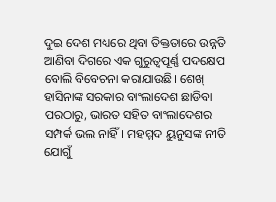ଦୁଇ ଦେଶ ମଧ୍ୟରେ ଥିବା ତିକ୍ତତାରେ ଉନ୍ନତି ଆଣିବା ଦିଗରେ ଏକ ଗୁରୁତ୍ୱପୂର୍ଣ୍ଣ ପଦକ୍ଷେପ ବୋଲି ବିବେଚନା କରାଯାଉଛି। ଶେଖ୍ ହାସିନାଙ୍କ ସରକାର ବାଂଲାଦେଶ ଛାଡିବା ପରଠାରୁ, ଭାରତ ସହିତ ବାଂଲାଦେଶର ସମ୍ପର୍କ ଭଲ ନାହିଁ। ମହମ୍ମଦ ୟୁନୁସଙ୍କ ନୀତି ଯୋଗୁଁ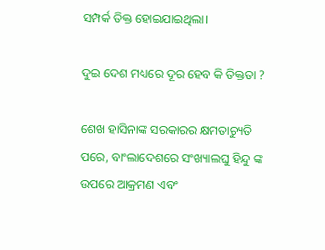ସମ୍ପର୍କ ତିକ୍ତ ହୋଇଯାଇଥିଲା।

ଦୁଇ ଦେଶ ମଧ୍ୟରେ ଦୂର ହେବ କି ତିକ୍ତତା ?

ଶେଖ ହାସିନାଙ୍କ ସରକାରର କ୍ଷମତାଚ୍ୟୁତି ପରେ, ବାଂଲାଦେଶରେ ସଂଖ୍ୟାଲଘୁ ହିନ୍ଦୁ ଙ୍କ ଉପରେ ଆକ୍ରମଣ ଏବଂ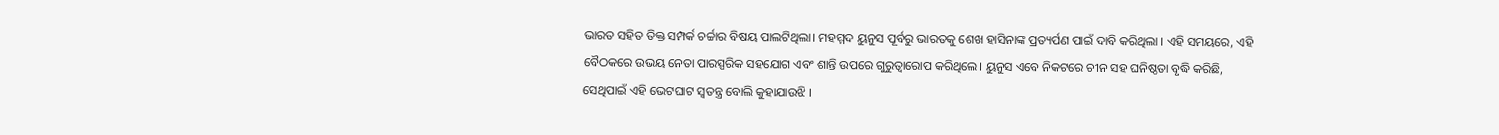ଭାରତ ସହିତ ତିକ୍ତ ସମ୍ପର୍କ ଚର୍ଚ୍ଚାର ବିଷୟ ପାଲଟିଥିଲା। ମହମ୍ମଦ ୟୁନୁସ ପୂର୍ବରୁ ଭାରତକୁ ଶେଖ ହାସିନାଙ୍କ ପ୍ରତ୍ୟର୍ପଣ ପାଇଁ ଦାବି କରିଥିଲା । ଏହି ସମୟରେ, ଏହି ବୈଠକରେ ଉଭୟ ନେତା ପାରସ୍ପରିକ ସହଯୋଗ ଏବଂ ଶାନ୍ତି ଉପରେ ଗୁରୁତ୍ୱାରୋପ କରିଥିଲେ। ୟୁନୁସ ଏବେ ନିକଟରେ ଚୀନ ସହ ଘନିଷ୍ଠତା ବୃଦ୍ଧି କରିଛି, ସେଥିପାଇଁ ଏହି ଭେଟଘାଟ ସ୍ୱତନ୍ତ୍ର ବୋଲି କୁହାଯାଉଝି ।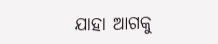ଯାହା ଆଗକୁ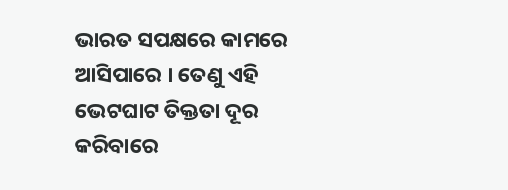ଭାରତ ସପକ୍ଷରେ କାମରେ ଆସିପାରେ । ତେଣୁ ଏହି ଭେଟଘାଟ ତିକ୍ତତା ଦୂର କରିବାରେ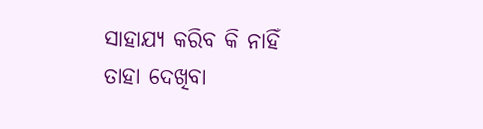ସାହାଯ୍ୟ କରିବ କି ନାହିଁ ତାହା ଦେଖିବା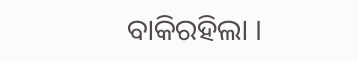ବାକିରହିଲା ।